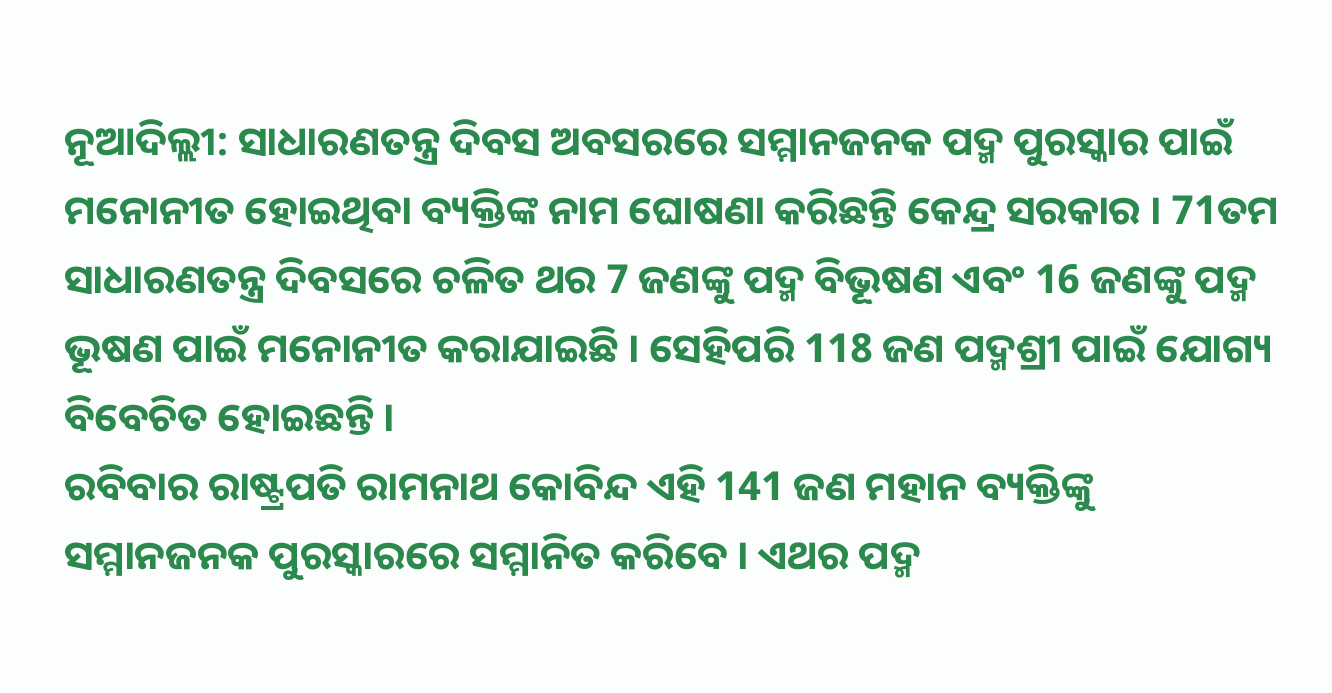ନୂଆଦିଲ୍ଲୀ: ସାଧାରଣତନ୍ତ୍ର ଦିବସ ଅବସରରେ ସମ୍ମାନଜନକ ପଦ୍ମ ପୁରସ୍କାର ପାଇଁ ମନୋନୀତ ହୋଇଥିବା ବ୍ୟକ୍ତିଙ୍କ ନାମ ଘୋଷଣା କରିଛନ୍ତି କେନ୍ଦ୍ର ସରକାର । 71ତମ ସାଧାରଣତନ୍ତ୍ର ଦିବସରେ ଚଳିତ ଥର 7 ଜଣଙ୍କୁ ପଦ୍ମ ବିଭୂଷଣ ଏବଂ 16 ଜଣଙ୍କୁ ପଦ୍ମ ଭୂଷଣ ପାଇଁ ମନୋନୀତ କରାଯାଇଛି । ସେହିପରି 118 ଜଣ ପଦ୍ମଶ୍ରୀ ପାଇଁ ଯୋଗ୍ୟ ବିବେଚିତ ହୋଇଛନ୍ତି ।
ରବିବାର ରାଷ୍ଟ୍ରପତି ରାମନାଥ କୋବିନ୍ଦ ଏହି 141 ଜଣ ମହାନ ବ୍ୟକ୍ତିଙ୍କୁ ସମ୍ମାନଜନକ ପୁରସ୍କାରରେ ସମ୍ମାନିତ କରିବେ । ଏଥର ପଦ୍ମ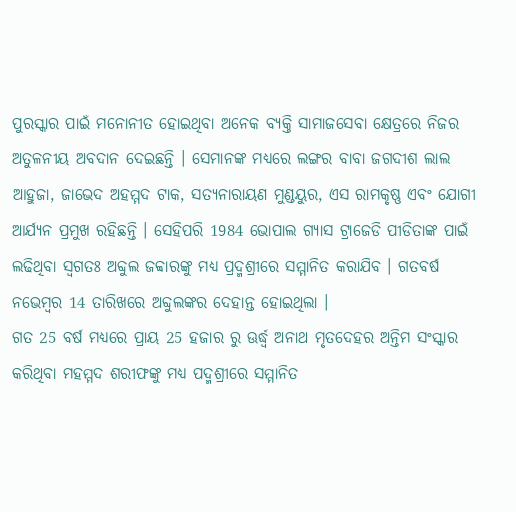ପୁରସ୍କାର ପାଇଁ ମନୋନୀତ ହୋଇଥିବା ଅନେକ ବ୍ୟକ୍ତି ସାମାଜସେବା କ୍ଷେତ୍ରରେ ନିଜର ଅତୁଳନୀୟ ଅବଦାନ ଦେଇଛନ୍ତି । ସେମାନଙ୍କ ମଧ୍ୟରେ ଲଙ୍ଗର ବାବା ଜଗଦୀଶ ଲାଲ ଆହୁଜା, ଜାଭେଦ ଅହମ୍ମଦ ଟାକ, ସତ୍ୟନାରାୟଣ ମୁଣ୍ଡୟୁର, ଏସ ରାମକୃଷ୍ଣ ଏବଂ ଯୋଗୀ ଆର୍ଯ୍ୟନ ପ୍ରମୁଖ ରହିଛନ୍ତି । ସେହିପରି 1984 ଭୋପାଲ ଗ୍ୟାସ ଟ୍ରାଜେଡି ପୀଡିତାଙ୍କ ପାଇଁ ଲଢିଥିବା ସ୍ବଗତଃ ଅବ୍ଦୁଲ ଜବ୍ବାରଙ୍କୁ ମଧ୍ୟ ପ୍ରଦ୍ମଶ୍ରୀରେ ସମ୍ମାନିତ କରାଯିବ । ଗତବର୍ଷ ନଭେମ୍ବର 14 ତାରିଖରେ ଅବ୍ଦୁଲଙ୍କର ଦେହାନ୍ତ ହୋଇଥିଲା ।
ଗତ 25 ବର୍ଷ ମଧ୍ୟରେ ପ୍ରାୟ 25 ହଜାର ରୁ ଊର୍ଦ୍ଧ୍ବ ଅନାଥ ମୃତଦେହର ଅନ୍ତିମ ସଂସ୍କାର କରିଥିବା ମହମ୍ମଦ ଶରୀଫଙ୍କୁ ମଧ୍ୟ ପଦ୍ମଶ୍ରୀରେ ସମ୍ମାନିତ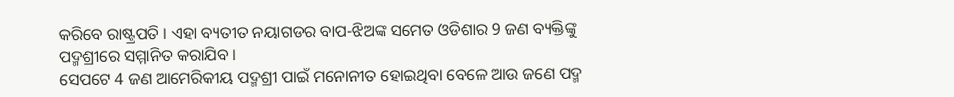କରିବେ ରାଷ୍ଟ୍ରପତି । ଏହା ବ୍ୟତୀତ ନୟାଗଡର ବାପ-ଝିଅଙ୍କ ସମେତ ଓଡିଶାର 9 ଜଣ ବ୍ୟକ୍ତିଙ୍କୁ ପଦ୍ମଶ୍ରୀରେ ସମ୍ମାନିତ କରାଯିବ ।
ସେପଟେ 4 ଜଣ ଆମେରିକୀୟ ପଦ୍ମଶ୍ରୀ ପାଇଁ ମନୋନୀତ ହୋଇଥିବା ବେଳେ ଆଉ ଜଣେ ପଦ୍ମ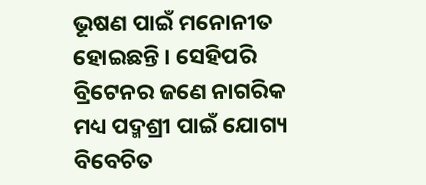ଭୂଷଣ ପାଇଁ ମନୋନୀତ ହୋଇଛନ୍ତି । ସେହିପରି ବ୍ରିଟେନର ଜଣେ ନାଗରିକ ମଧ୍ୟ ପଦ୍ମଶ୍ରୀ ପାଇଁ ଯୋଗ୍ୟ ବିବେଚିତ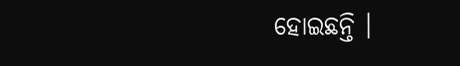ହୋଇଛନ୍ତି ।